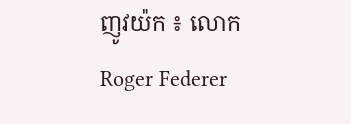ញូវយ៉ក ៖ លោក Roger Federer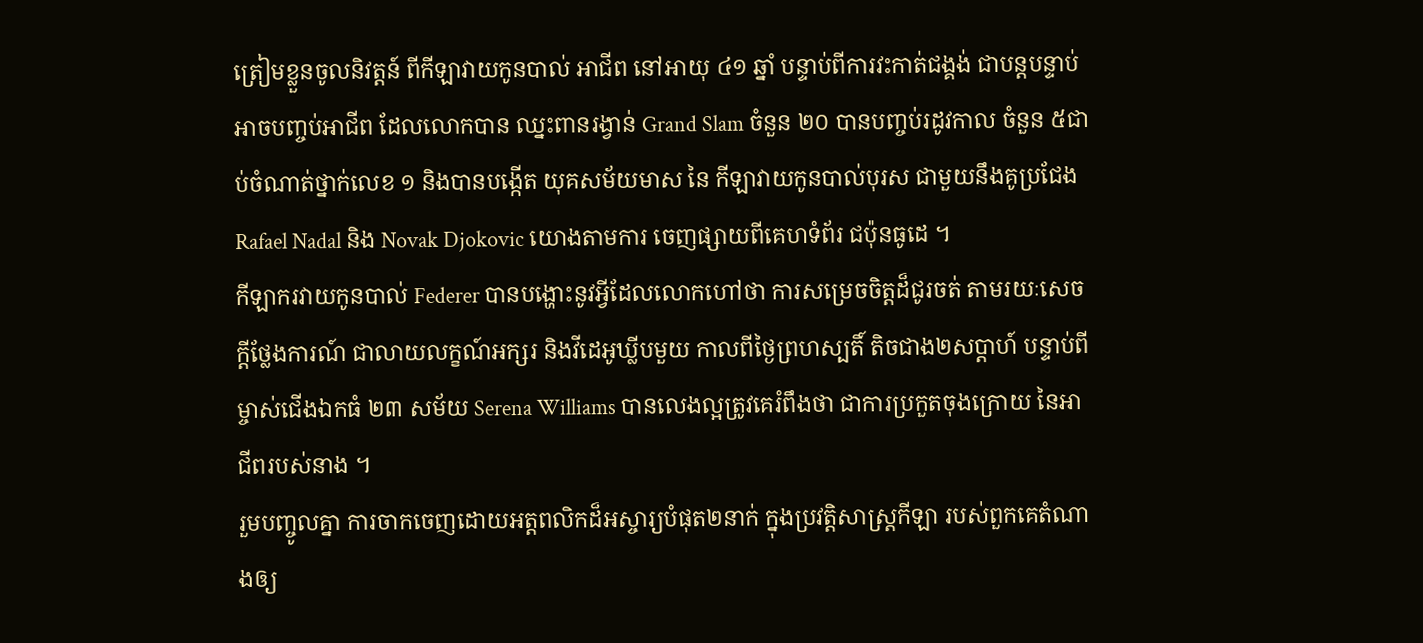ត្រៀមខ្លួនចូលនិវត្តន៍ ពីកីឡាវាយកូនបាល់ អាជីព នៅអាយុ ៤១ ឆ្នាំ បន្ទាប់ពីការវះកាត់ជង្គង់ ជាបន្តបន្ទាប់ អាចបញ្ចប់អាជីព ដែលលោកបាន ឈ្នះពានរង្វាន់ Grand Slam ចំនួន ២០ បានបញ្ចប់រដូវកាល ចំនួន ៥ជាប់ចំណាត់ថ្នាក់លេខ ១ និងបានបង្កើត យុគសម័យមាស នៃ កីឡាវាយកូនបាល់បុរស ជាមួយនឹងគូប្រជែង Rafael Nadal និង Novak Djokovic យោងតាមការ ចេញផ្សាយពីគេហទំព័រ ជប៉ុនធូដេ ។
កីឡាករវាយកូនបាល់ Federer បានបង្ហោះនូវអ្វីដែលលោកហៅថា ការសម្រេចចិត្តដ៏ជូរចត់ តាមរយៈសេចក្តីថ្លែងការណ៍ ជាលាយលក្ខណ៍អក្សរ និងវីដេអូឃ្លីបមួយ កាលពីថ្ងៃព្រហស្បតិ៍ តិចជាង២សប្តាហ៍ បន្ទាប់ពីម្ចាស់ជើងឯកធំ ២៣ សម័យ Serena Williams បានលេងល្អត្រូវគេរំពឹងថា ជាការប្រកួតចុងក្រោយ នៃអាជីពរបស់នាង ។
រួមបញ្ចូលគ្នា ការចាកចេញដោយអត្តពលិកដ៏អស្ចារ្យបំផុត២នាក់ ក្នុងប្រវត្តិសាស្ត្រកីឡា របស់ពួកគេតំណាងឲ្យ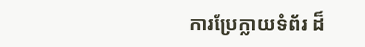ការប្រែក្លាយទំព័រ ដ៏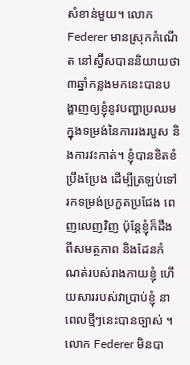សំខាន់មួយ។ លោក Federer មានស្រុកកំណើត នៅស្វ៊ីសបាននិយាយថា ៣ឆ្នាំកន្លងមកនេះបានបង្ហាញឲ្យខ្ញុំនូវបញ្ហាប្រឈមក្នុងទម្រង់នៃការរងរបួស និងការវះកាត់។ ខ្ញុំបានខិតខំប្រឹងប្រែង ដើម្បីត្រឡប់ទៅរកទម្រង់ប្រកួតប្រជែង ពេញលេញវិញ ប៉ុន្តែខ្ញុំក៏ដឹងពីសមត្ថភាព និងដែនកំណត់របស់រាងកាយខ្ញុំ ហើយសាររបស់វាប្រាប់ខ្ញុំ នាពេលថ្មីៗនេះបានច្បាស់ ។
លោក Federer មិនបា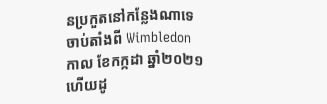នប្រកួតនៅកន្លែងណាទេ ចាប់តាំងពី Wimbledon កាល ខែកក្កដា ឆ្នាំ២០២១ ហើយដូ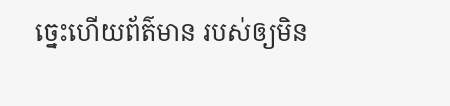ច្នេះហើយព័ត៌មាន របស់ឲ្យមិន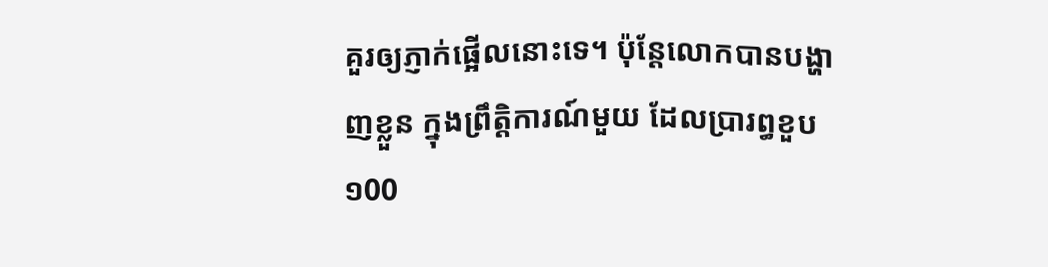គួរឲ្យភ្ញាក់ផ្អើលនោះទេ។ ប៉ុន្តែលោកបានបង្ហាញខ្លួន ក្នុងព្រឹត្តិការណ៍មួយ ដែលប្រារព្ធខួប ១00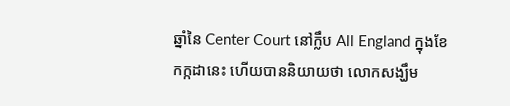ឆ្នាំនៃ Center Court នៅក្លឹប All England ក្នុងខែកក្កដានេះ ហើយបាននិយាយថា លោកសង្ឃឹម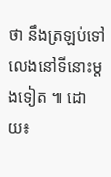ថា នឹងត្រឡប់ទៅលេងនៅទីនោះម្តងទៀត ៕ ដោយ៖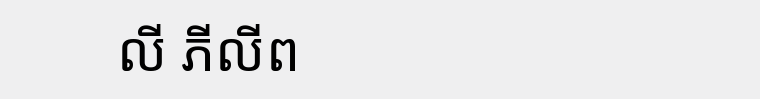លី ភីលីព